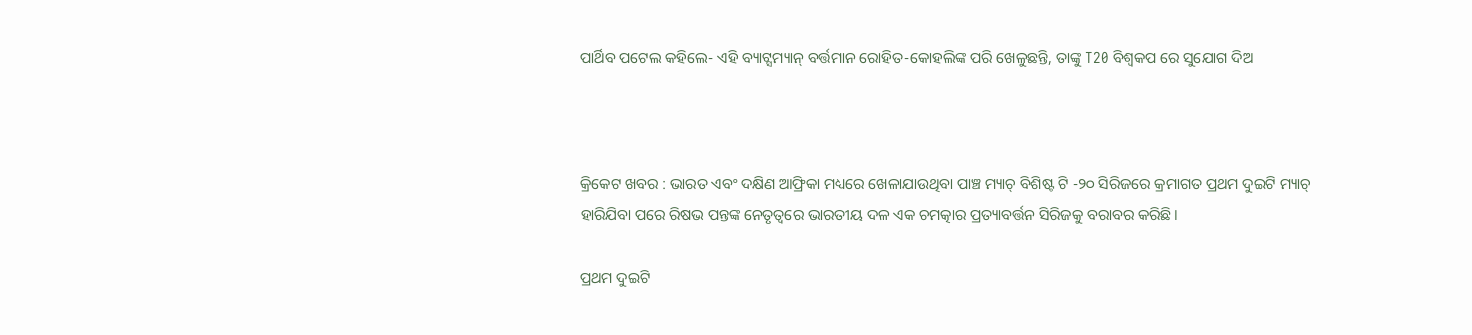ପାର୍ଥିବ ପଟେଲ କହିଲେ- ଏହି ବ୍ୟାଟ୍ସମ୍ୟାନ୍ ବର୍ତ୍ତମାନ ରୋହିତ-କୋହଲିଙ୍କ ପରି ଖେଳୁଛନ୍ତି, ତାଙ୍କୁ T20 ବିଶ୍ୱକପ ରେ ସୁଯୋଗ ଦିଅ



କ୍ରିକେଟ ଖବର : ଭାରତ ଏବଂ ଦକ୍ଷିଣ ଆଫ୍ରିକା ମଧ୍ୟରେ ଖେଳାଯାଉଥିବା ପାଞ୍ଚ ମ୍ୟାଚ୍ ବିଶିଷ୍ଟ ଟି -୨୦ ସିରିଜରେ କ୍ରମାଗତ ପ୍ରଥମ ଦୁଇଟି ମ୍ୟାଚ୍ ହାରିଯିବା ପରେ ରିଷଭ ପନ୍ତଙ୍କ ନେତୃତ୍ୱରେ ଭାରତୀୟ ଦଳ ଏକ ଚମତ୍କାର ପ୍ରତ୍ୟାବର୍ତ୍ତନ ସିରିଜକୁ ବରାବର କରିଛି।

ପ୍ରଥମ ଦୁଇଟି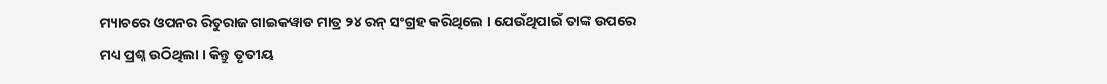ମ୍ୟାଚରେ ଓପନର ରିତୁରାଜ ଗାଇକୱାଡ ମାତ୍ର ୨୪ ରନ୍ ସଂଗ୍ରହ କରିଥିଲେ । ଯେଉଁଥିପାଇଁ ତାଙ୍କ ଉପରେ ମଧ୍ୟ ପ୍ରଶ୍ନ ଉଠିଥିଲା । କିନ୍ତୁ ତୃତୀୟ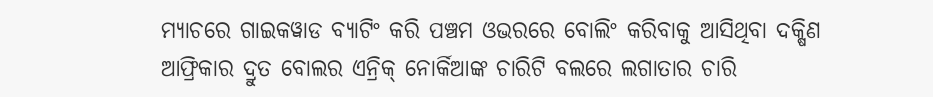ମ୍ୟାଚରେ ଗାଇକୱାଡ ବ୍ୟାଟିଂ କରି ପଞ୍ଚମ ଓଭରରେ ବୋଲିଂ କରିବାକୁ ଆସିଥିବା ଦକ୍ଷିଣ ଆଫ୍ରିକାର ଦ୍ରୁତ ବୋଲର ଏନ୍ରିକ୍ ନୋର୍କିଆଙ୍କ ଚାରିଟି ବଲରେ ଲଗାତାର ଚାରି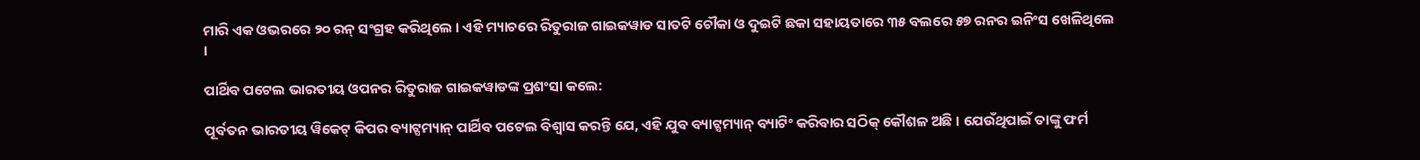ମାରି ଏକ ଓଭରରେ ୨୦ ରନ୍ ସଂଗ୍ରହ କରିଥିଲେ । ଏହି ମ୍ୟାଚରେ ରିତୁରାଜ ଗାଇକୱାଡ ସାତଟି ଚୌକା ଓ ଦୁଇଟି ଛକା ସହାୟତାରେ ୩୫ ବଲରେ ୫୭ ରନର ଇନିଂସ ଖେଳିଥିଲେ ।

ପାର୍ଥିବ ପଟେଲ ଭାରତୀୟ ଓପନର ରିତୁରାଜ ଗାଇକୱାଡଙ୍କ ପ୍ରଶଂସା କଲେ:

ପୂର୍ବତନ ଭାରତୀୟ ୱିକେଟ୍ କିପର ବ୍ୟାଟ୍ସମ୍ୟାନ୍ ପାର୍ଥିବ ପଟେଲ ବିଶ୍ୱାସ କରନ୍ତି ଯେ, ଏହି ଯୁବ ବ୍ୟାଟ୍ସମ୍ୟାନ୍ ବ୍ୟାଟିଂ କରିବାର ସଠିକ୍ କୌଶଳ ଅଛି । ଯେଉଁଥିପାଇଁ ତାଙ୍କୁ ଫର୍ମ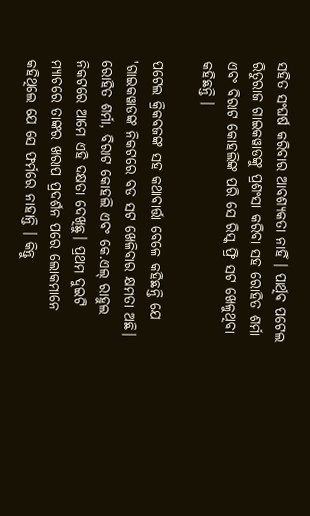ସହିତ ସଂଘର୍ଷ କରିବାର ଆବଶ୍ୟକତା ନାହିଁ । ପାର୍ଥିବ ପଟେଲ ରିତୁରାଜ ଗାଇକୱାଡଙ୍କୁ ପ୍ରଶଂସା କରିବା ସହ ରୋହିତ ଶର୍ମା ଏବଂ ବିରାଟ କୋହଲିଙ୍କ ପରି ସେ ରିସ୍କ ଫ୍ରି ସଟ ଖେଳୁଥିବା କହିଛନ୍ତି ।

ପଟେଲ କ୍ରିକବଜଙ୍କ ସହ କଥାବାର୍ତ୍ତା ବେଳେ କହିଛନ୍ତି ଯେ 'ଗାଇକୱାଡଙ୍କ ନିକଟରେ ବଡ ସଟ ଖେଳିବାର କ୍ଷମତା ଅଛି। ରୋହିତ ଶର୍ମା, ବିରାଟ କୋହଲି ଏବଂ କେ.ଏଲ୍ ରାହୁଲ ନିକଟରେ ଆମେ ଏହି ଦକ୍ଷତା ଦେଖିଛୁ। ପ୍ରଥମ ଦୁଇଟି ମ୍ୟାଚରେ ତାଙ୍କର ଖରାପ ପ୍ରଦର୍ଶନ ପରେ ଲୋକମାନେ କହିଥିଲେ ଯେ ସେ ଫର୍ମରେ ନାହାନ୍ତି । କିନ୍ତୁ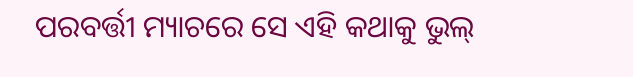ପରବର୍ତ୍ତୀ ମ୍ୟାଚରେ ସେ ଏହି କଥାକୁ ଭୁଲ୍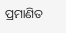ପ୍ରମାଣିତ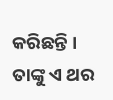କରିଛନ୍ତି । ତାଙ୍କୁ ଏ ଥର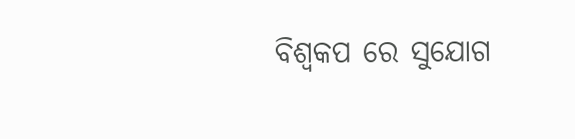ବିଶ୍ୱକପ ରେ ସୁଯୋଗ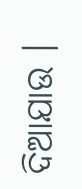ଦିଆଯାଉ ।